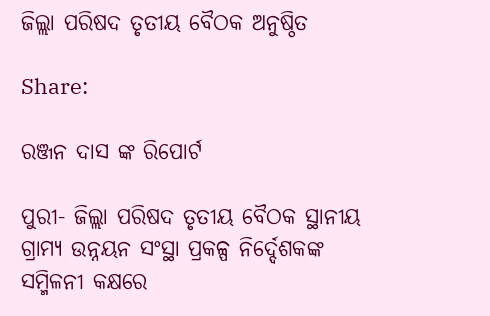ଜିଲ୍ଲା ପରିଷଦ ତୃତୀୟ ବୈଠକ ଅନୁଷ୍ଠିତ

Share:

ରଞ୍ଜନ ଦାସ ଙ୍କ ରିପୋର୍ଟ

ପୁରୀ- ଜିଲ୍ଲା ପରିଷଦ ତୃତୀୟ ବୈଠକ ସ୍ଥାନୀୟ ଗ୍ରାମ୍ୟ ଉନ୍ନୟନ ସଂସ୍ଥା ପ୍ରକଳ୍ପ ନିର୍ଦ୍ଦେଶକଙ୍କ ସମ୍ମିଳନୀ କକ୍ଷରେ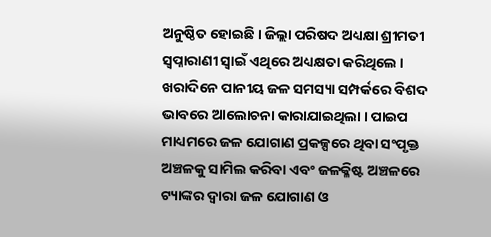ଅନୁଷ୍ଠିତ ହୋଇଛି । ଜିଲ୍ଲା ପରିଷଦ ଅଧ୍ୟକ୍ଷା ଶ୍ରୀମତୀ ସ୍ବପ୍ନାରାଣୀ ସ୍ବାଇଁ ଏଥିରେ ଅଧ୍ୟକ୍ଷତା କରିଥିଲେ । ଖରାଦିନେ ପାନୀୟ ଜଳ ସମସ୍ୟା ସମ୍ପର୍କରେ ବିଶଦ ଭାବରେ ଆଲୋଚନା କାରାଯାଇଥିଲା । ପାଇପ ମାଧ୍ୟମରେ ଜଳ ଯୋଗାଣ ପ୍ରକଳ୍ପରେ ଥିବା ସଂପୃକ୍ତ ଅଞ୍ଚଳକୁ ସାମିଲ କରିବା ଏବଂ ଜଳକ୍ଳିଷ୍ଟ ଅଞ୍ଚଳରେ ଟ୍ୟାଙ୍କର ଦ୍ବାରା ଜଳ ଯୋଗାଣ ଓ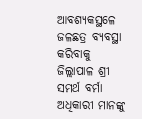ଆବଶ୍ୟକସ୍ଥଳେ ଜଳଛତ୍ର ବ୍ୟବସ୍ଥା କରିବାକୁ ଜିଲ୍ଲାପାଳ ଶ୍ରୀ ସମର୍ଥ ବର୍ମା ଅଧିକାରୀ ମାନଙ୍କୁ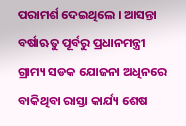ପରାମର୍ଶ ଦେଇଥିଲେ । ଆସନ୍ତା ବର୍ଷାଋତୁ ପୂର୍ବରୁ ପ୍ରଧାନମନ୍ତ୍ରୀ ଗ୍ରାମ୍ୟ ସଡକ ଯୋଜନା ଅଧିନରେ ବାକିଥିବା ରାସ୍ତା କାର୍ଯ୍ୟ ଶେଷ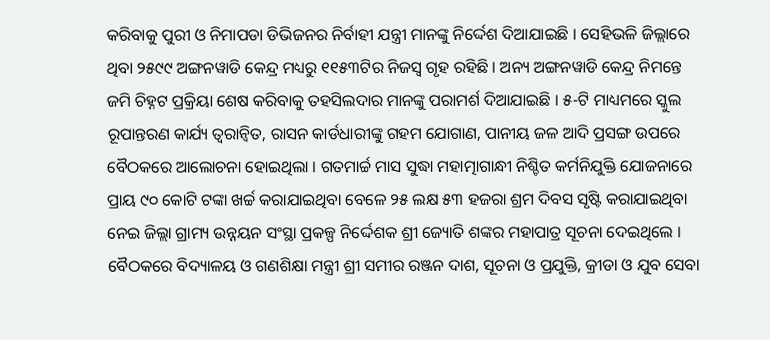କରିବାକୁ ପୁରୀ ଓ ନିମାପଡା ଡିଭିଜନର ନିର୍ବାହୀ ଯନ୍ତ୍ରୀ ମାନଙ୍କୁ ନିର୍ଦ୍ଦେଶ ଦିଆଯାଇଛି । ସେହିଭଳି ଜିଲ୍ଲାରେ ଥିବା ୨୫୯୯ ଅଙ୍ଗନୱାଡି କେନ୍ଦ୍ର ମଧ୍ୟରୁ ୧୧୫୩ଟିର ନିଜସ୍ବ ଗୃହ ରହିଛି । ଅନ୍ୟ ଅଙ୍ଗନୱାଡି କେନ୍ଦ୍ର ନିମନ୍ତେ ଜମି ଚିହ୍ନଟ ପ୍ରକ୍ରିୟା ଶେଷ କରିବାକୁ ତହସିଲଦାର ମାନଙ୍କୁ ପରାମର୍ଶ ଦିଆଯାଇଛି । ୫-ଟି ମାଧ୍ୟମରେ ସ୍କୁଲ ରୂପାନ୍ତରଣ କାର୍ଯ୍ୟ ତ୍ବରାନ୍ବିତ, ରାସନ କାର୍ଡଧାରୀଙ୍କୁ ଗହମ ଯୋଗାଣ, ପାନୀୟ ଜଳ ଆଦି ପ୍ରସଙ୍ଗ ଉପରେ ବୈଠକରେ ଆଲୋଚନା ହୋଇଥିଲା । ଗତମାର୍ଚ୍ଚ ମାସ ସୁଦ୍ଧା ମହାତ୍ମାଗାନ୍ଧୀ ନିଶ୍ଚିତ କର୍ମନିଯୁକ୍ତି ଯୋଜନାରେ ପ୍ରାୟ ୯୦ କୋଟି ଟଙ୍କା ଖର୍ଚ୍ଚ କରାଯାଇଥିବା ବେଳେ ୨୫ ଲକ୍ଷ ୫୩ ହଜରା ଶ୍ରମ ଦିବସ ସୃଷ୍ଟି କରାଯାଇଥିବା ନେଇ ଜିଲ୍ଲା ଗ୍ରାମ୍ୟ ଉନ୍ନୟନ ସଂସ୍ଥା ପ୍ରକଳ୍ପ ନିର୍ଦ୍ଦେଶକ ଶ୍ରୀ ଜ୍ୟୋତି ଶଙ୍କର ମହାପାତ୍ର ସୂଚନା ଦେଇଥିଲେ ।
ବୈଠକରେ ବିଦ୍ୟାଳୟ ଓ ଗଣଶିକ୍ଷା ମନ୍ତ୍ରୀ ଶ୍ରୀ ସମୀର ରଞ୍ଜନ ଦାଶ, ସୂଚନା ଓ ପ୍ରଯୁକ୍ତି, କ୍ରୀଡା ଓ ଯୁବ ସେବା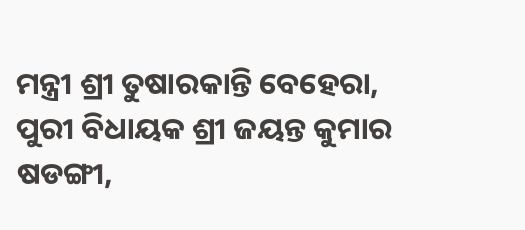ମନ୍ତ୍ରୀ ଶ୍ରୀ ତୁଷାରକାନ୍ତି ବେହେରା, ପୁରୀ ବିଧାୟକ ଶ୍ରୀ ଜୟନ୍ତ କୁମାର ଷଡଙ୍ଗୀ,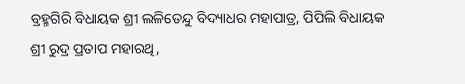ବ୍ରହ୍ମଗିରି ବିଧାୟକ ଶ୍ରୀ ଲଳିତେନ୍ଦୁ ବିଦ୍ୟାଧର ମହାପାତ୍ର, ପିପିଲି ବିଧାୟକ ଶ୍ରୀ ରୁଦ୍ର ପ୍ରତାପ ମହାରଥି,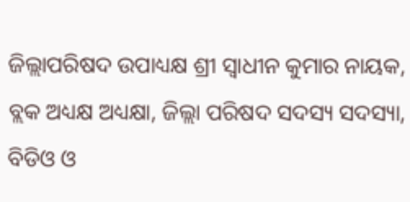ଜିଲ୍ଲାପରିଷଦ ଉପାଧ୍ୟକ୍ଷ ଶ୍ରୀ ସ୍ବାଧୀନ କୁମାର ନାୟକ, ବ୍ଲକ ଅଧ୍ୟକ୍ଷ ଅଧ୍ୟକ୍ଷା, ଜିଲ୍ଲା ପରିଷଦ ସଦସ୍ୟ ସଦସ୍ୟା, ବିଡିଓ ଓ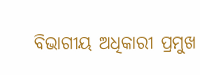ବିଭାଗୀୟ ଅଧିକାରୀ ପ୍ରମୁଖ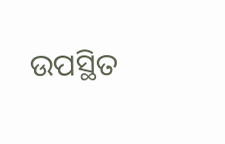ଉପସ୍ଥିତ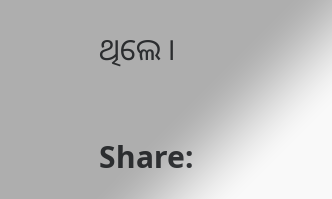ଥିଲେ ।


Share: